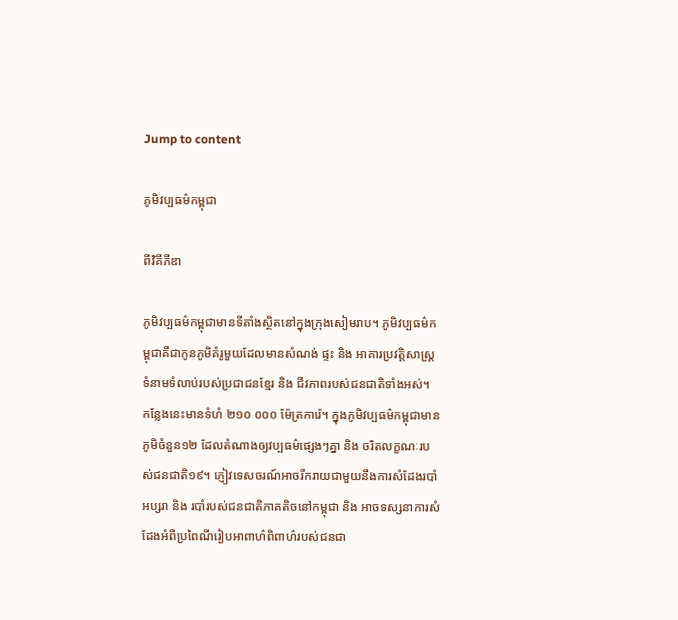Jump to content

ភូមិវប្បធម៌កម្ពុជា

ពីវិគីភីឌា

ភូមិវប្បធម៌កម្ពុជាមានទីតាំងស្ថិតនៅក្នុងក្រុងសៀមរាប។ ភូមិវប្បធម៌កម្ពុជាគឺជាកូនភូមិគំរូមួយដែលមានសំណង់ ផ្ទះ និង អាគារប្រវត្តិសាស្រ្តទំនាមទំលាប់របស់ប្រជាជនខ្មែរ និង ជីវភាពរបស់ជនជាតិទាំងអស់។ កន្លែងនេះមានទំហំ ២១០ ០០០ ម៉ែត្រការ៉េ។ ក្នុងភូមិវប្បធម៌កម្ពុជាមានភូមិចំនួន១២ ដែលតំណាងឲ្យវប្បធម៌ផ្សេងៗគ្នា និង ចរិតលក្ខណៈរបស់ជនជាតិ១៩។ ភ្ញៀវទេសចរណ៍អាចរីករាយជាមួយនឹងការសំដែងរបាំអប្សរា និង របាំរបស់ជនជាតិភាគតិចនៅកម្ពុជា និង អាចទស្សនាការសំដែងអំពីប្រពៃណីរៀបអាពាហ៌ពិពាហ៌របស់ជនជា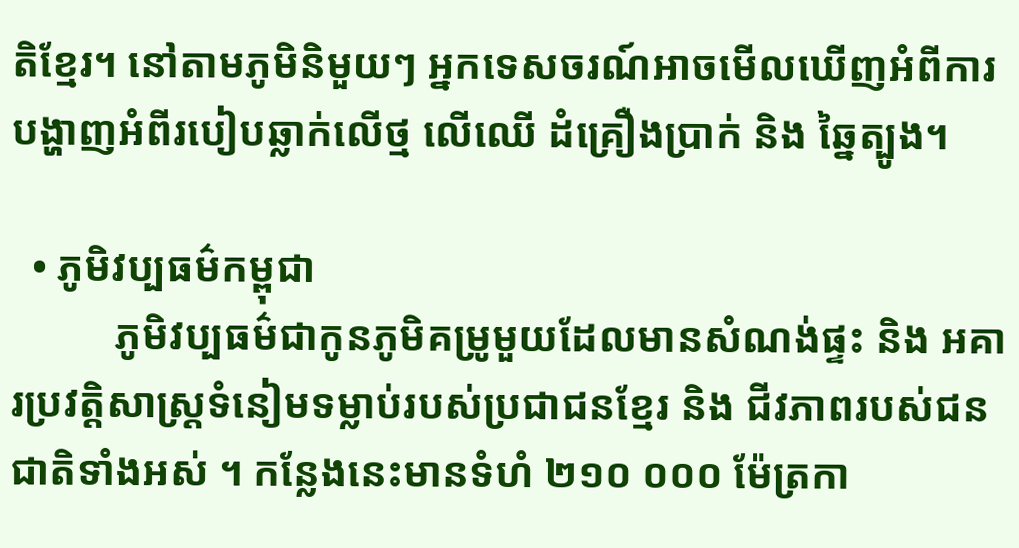តិខ្មែរ។ នៅតាមភូមិនិមួយៗ អ្នកទេសចរណ៍អាចមើលឃើញអំពីការបង្ហាញអំពីរបៀបឆ្លាក់លើថ្ម លើឈើ ដំគ្រឿងប្រាក់ និង ឆ្នៃត្បូង។

  • ភូមិវប្បធម៌កម្ពុជា
          ភូមិវប្បធម៌ជាកូនភូមិគម្រូមួយដែលមានសំណង់ផ្ទះ និង អគារប្រវត្តិសាស្រ្ដទំនៀមទម្លាប់របស់ប្រជាជនខ្មែរ និង ជីវភាពរបស់ជនជាតិទាំងអស់ ។ កន្លែងនេះមានទំហំ ២១០ ០០០ ម៉ែត្រកា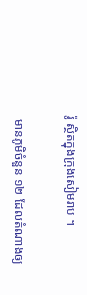រ៉ូ ស្ថិតក្នុងក្រុងសៀមរាប ។

 មានភូមិចំនួន ១២ ដែលតំណាងឲ្យ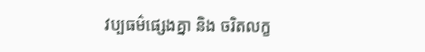វប្បធម៌ផ្សេងគ្នា និង ចរិតលក្ខ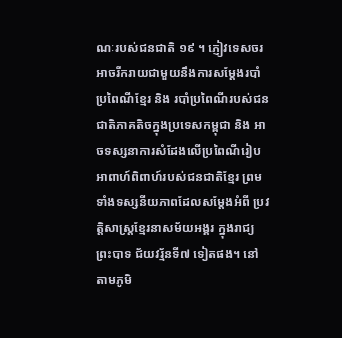ណៈរបស់ជនជាតិ ១៩ ។ ភ្ញៀវទេសចរអាចរីករាយជាមួយនឹងការសម្ដែងរបាំប្រពៃណីខ្មែរ និង របាំប្រពៃណីរបស់ជនជាតិភាគតិចក្នុងប្រទេសកម្ពុជា និង អាចទស្សនាការសំដែងលើប្រពៃណីរៀបអាពាហ៍ពិពាហ៍របស់ជនជាតិខ្មែរ ព្រមទាំងទស្សនីយភាពដែលសម្ដែងអំពី ប្រវត្តិសាស្រ្ដខ្មែរនាសម័យអង្គរ ក្នុងរាជ្យព្រះបាទ ជ័យវរ្ម័នទី៧ ទៀតផង។ នៅតាមភូមិ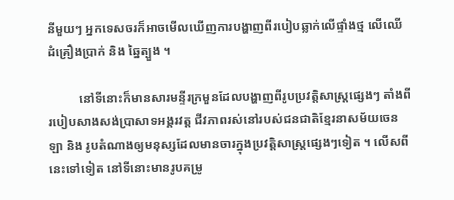នីមួយៗ អ្នកទេសចរក៏អាចមើលឃើញការបង្ហាញពីរបៀបឆ្លាក់លើផ្ទាំងថ្ម លើឈើ ដំគ្រឿងប្រាក់ និង ឆ្នៃត្បួង ។

          នៅទីនោះក៏មានសារមន្ទីរក្រមួនដែលបង្ហាញពីរូបប្រវត្តិសាស្រ្ដផ្សេងៗ តាំងពីរបៀបសាងសង់ប្រាសាទអង្គរវត្ត ជីវភាពរស់នៅរបស់ជនជាតិខ្មែរនាសម័យចេនឡា និង រូបតំណាងឲ្យមនុស្សដែលមានចារក្នុងប្រវត្តិសាស្រ្ដផ្សេងៗទៀត ។ លើសពីនេះទៅទៀត នៅទីនោះមានរូបគម្រូ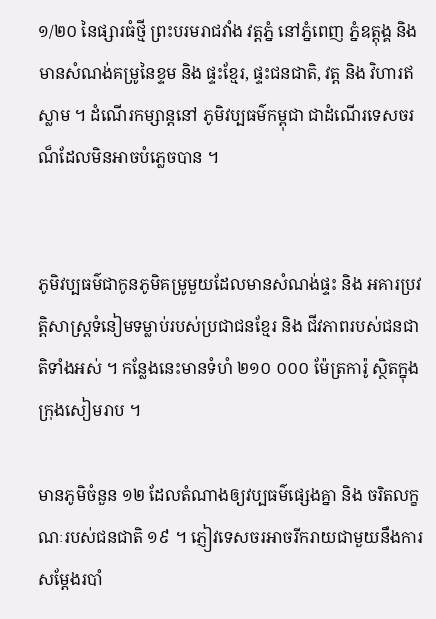១/២០ នៃផ្សារធំថ្មី ព្រះបរមរាជវាំង វត្តភ្នំ នៅភ្នំពេញ ភ្នំឧត្តុង្គ និង មានសំណង់គម្រូនៃខ្ទម និង ផ្ទះខ្មែរ, ផ្ទះជនជាតិ, វត្ត និង វិហារឥស្លាម ។ ដំណើរកម្សាន្ដនៅ ភូមិវប្បធម៌កម្ពុជា ជាដំណើរទេសចរណ៏ដែលមិនអាចបំភ្លេចបាន ។


ភូមិវប្បធម៌ជាកូនភូមិគម្រូមួយដែលមានសំណង់ផ្ទះ និង អគារប្រវត្តិសាស្រ្ដទំនៀមទម្លាប់របស់ប្រជាជនខ្មែរ និង ជីវភាពរបស់ជនជាតិទាំងអស់ ។ កន្លែងនេះមានទំហំ ២១០ ០០០ ម៉ែត្រការ៉ូ ស្ថិតក្នុងក្រុងសៀមរាប ។

មានភូមិចំនួន ១២ ដែលតំណាងឲ្យវប្បធម៌ផ្សេងគ្នា និង ចរិតលក្ខណៈរបស់ជនជាតិ ១៩ ។ ភ្ញៀវទេសចរអាចរីករាយជាមួយនឹងការសម្ដែងរបាំ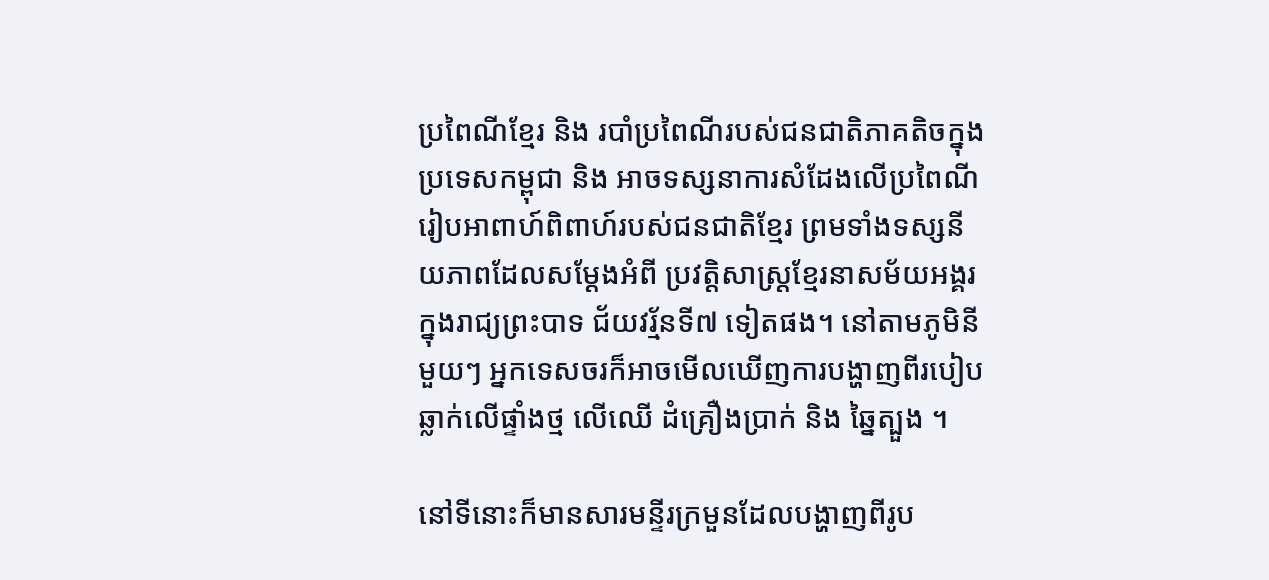ប្រពៃណីខ្មែរ និង របាំប្រពៃណីរបស់ជនជាតិភាគតិចក្នុងប្រទេសកម្ពុជា និង អាចទស្សនាការសំដែងលើប្រពៃណីរៀបអាពាហ៍ពិពាហ៍របស់ជនជាតិខ្មែរ ព្រមទាំងទស្សនីយភាពដែលសម្ដែងអំពី ប្រវត្តិសាស្រ្ដខ្មែរនាសម័យអង្គរ ក្នុងរាជ្យព្រះបាទ ជ័យវរ្ម័នទី៧ ទៀតផង។ នៅតាមភូមិនីមួយៗ អ្នកទេសចរក៏អាចមើលឃើញការបង្ហាញពីរបៀបឆ្លាក់លើផ្ទាំងថ្ម លើឈើ ដំគ្រឿងប្រាក់ និង ឆ្នៃត្បួង ។

នៅទីនោះក៏មានសារមន្ទីរក្រមួនដែលបង្ហាញពីរូប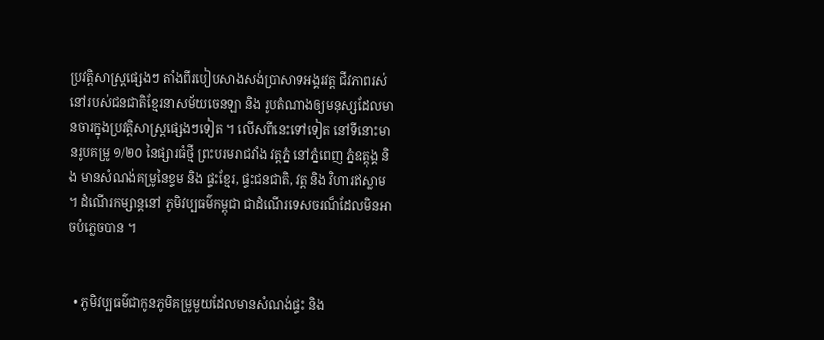ប្រវត្តិសាស្រ្ដផ្សេងៗ តាំងពីរបៀបសាងសង់ប្រាសាទអង្គរវត្ត ជីវភាពរស់នៅរបស់ជនជាតិខ្មែរនាសម័យចេនឡា និង រូបតំណាងឲ្យមនុស្សដែលមានចារក្នុងប្រវត្តិសាស្រ្ដផ្សេងៗទៀត ។ លើសពីនេះទៅទៀត នៅទីនោះមានរូបគម្រូ ១/២០ នៃផ្សារធំថ្មី ព្រះបរមរាជវាំង វត្តភ្នំ នៅភ្នំពេញ ភ្នំឧត្តុង្គ និង មានសំណង់គម្រូនៃខ្ទម និង ផ្ទះខ្មែរ, ផ្ទះជនជាតិ, វត្ត និង វិហារឥស្លាម ។ ដំណើរកម្សាន្ដនៅ ភូមិវប្បធម៌កម្ពុជា ជាដំណើរទេសចរណ៏ដែលមិនអាចបំភ្លេចបាន ។


  • ភូមិវប្បធម៌ជាកូនភូមិគម្រូមួយដែលមានសំណង់ផ្ទះ និង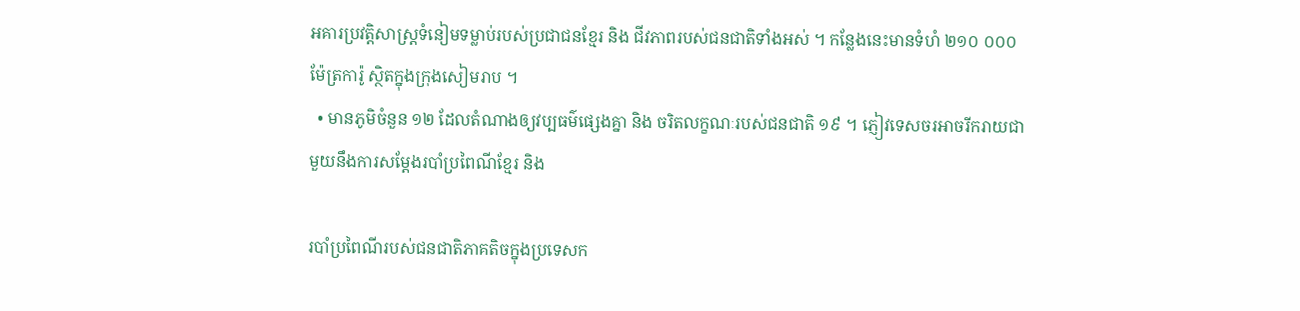អគារប្រវត្តិសាស្រ្ដទំនៀមទម្លាប់របស់ប្រជាជនខ្មែរ និង ជីវភាពរបស់ជនជាតិទាំងអស់ ។ កន្លែងនេះមានទំហំ ២១០ ០០០ ម៉ែត្រការ៉ូ ស្ថិតក្នុងក្រុងសៀមរាប ។
  • មានភូមិចំនួន ១២ ដែលតំណាងឲ្យវប្បធម៌ផ្សេងគ្នា និង ចរិតលក្ខណៈរបស់ជនជាតិ ១៩ ។ ភ្ញៀវទេសចរអាចរីករាយជាមួយនឹងការសម្ដែងរបាំប្រពៃណីខ្មែរ និង

របាំប្រពៃណីរបស់ជនជាតិភាគតិចក្នុងប្រទេសក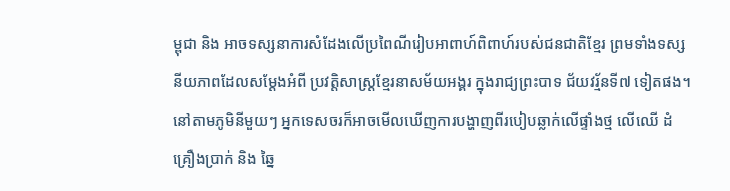ម្ពុជា និង អាចទស្សនាការសំដែងលើប្រពៃណីរៀបអាពាហ៍ពិពាហ៍របស់ជនជាតិខ្មែរ ព្រមទាំងទស្សនីយភាពដែលសម្ដែងអំពី ប្រវត្តិសាស្រ្ដខ្មែរនាសម័យអង្គរ ក្នុងរាជ្យព្រះបាទ ជ័យវរ្ម័នទី៧ ទៀតផង។ នៅតាមភូមិនីមួយៗ អ្នកទេសចរក៏អាចមើលឃើញការបង្ហាញពីរបៀបឆ្លាក់លើផ្ទាំងថ្ម លើឈើ ដំគ្រឿងប្រាក់ និង ឆ្នៃ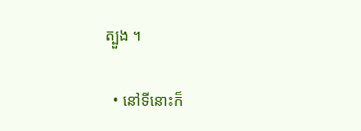ត្បួង ។

  • នៅទីនោះក៏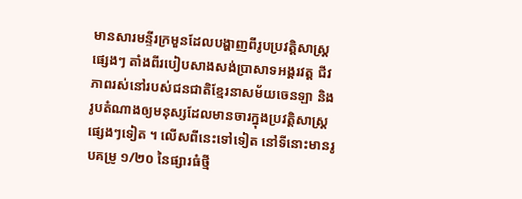មានសារមន្ទីរក្រមួនដែលបង្ហាញពីរូបប្រវត្តិសាស្រ្ដផ្សេងៗ តាំងពីរបៀបសាងសង់ប្រាសាទអង្គរវត្ត ជីវភាពរស់នៅរបស់ជនជាតិខ្មែរនាសម័យចេនឡា និង រូបតំណាងឲ្យមនុស្សដែលមានចារក្នុងប្រវត្តិសាស្រ្ដផ្សេងៗទៀត ។ លើសពីនេះទៅទៀត នៅទីនោះមានរូបគម្រូ ១/២០ នៃផ្សារធំថ្មី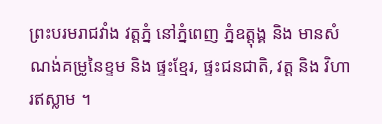ព្រះបរមរាជវាំង វត្តភ្នំ នៅភ្នំពេញ ភ្នំឧត្តុង្គ និង មានសំណង់គម្រូនៃខ្ទម និង ផ្ទះខ្មែរ, ផ្ទះជនជាតិ, វត្ត និង វិហារឥស្លាម ។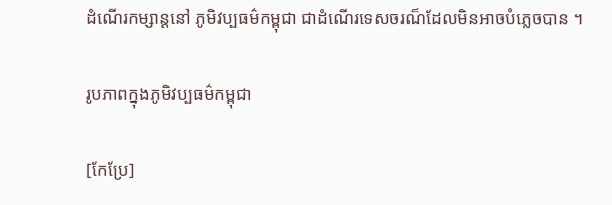ដំណើរកម្សាន្ដនៅ ភូមិវប្បធម៌កម្ពុជា ជាដំណើរទេសចរណ៏ដែលមិនអាចបំភ្លេចបាន ។

រូបភាពក្នុងភូមិវប្បធម៌កម្ពុជា

[កែប្រែ]